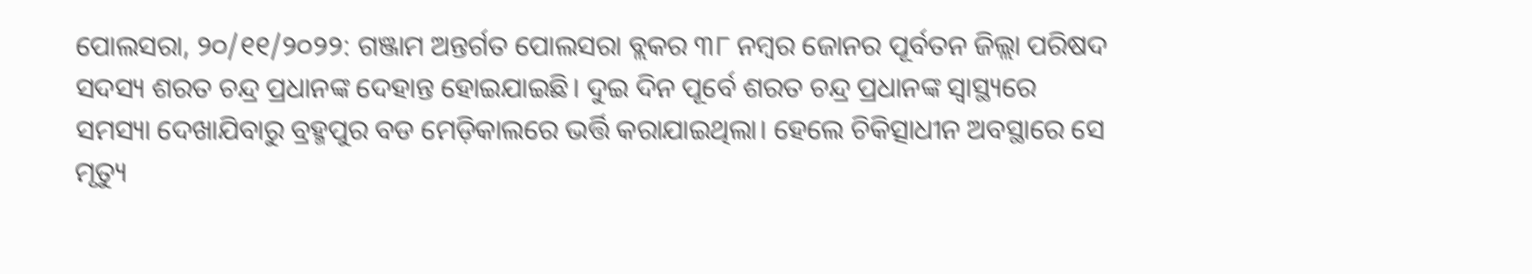ପୋଲସରା, ୨୦/୧୧/୨୦୨୨: ଗଞ୍ଜାମ ଅନ୍ତର୍ଗତ ପୋଲସରା ବ୍ଲକର ୩୮ ନମ୍ବର ଜୋନର ପୂର୍ବତନ ଜିଲ୍ଲା ପରିଷଦ ସଦସ୍ୟ ଶରତ ଚନ୍ଦ୍ର ପ୍ରଧାନଙ୍କ ଦେହାନ୍ତ ହୋଇଯାଇଛି। ଦୁଇ ଦିନ ପୂର୍ବେ ଶରତ ଚନ୍ଦ୍ର ପ୍ରଧାନଙ୍କ ସ୍ବାସ୍ଥ୍ୟରେ ସମସ୍ୟା ଦେଖାଯିବାରୁ ବ୍ରହ୍ମପୁର ବଡ ମେଡ଼ିକାଲରେ ଭର୍ତ୍ତି କରାଯାଇଥିଲା। ହେଲେ ଚିକିତ୍ସାଧୀନ ଅବସ୍ଥାରେ ସେ ମୃତ୍ୟୁ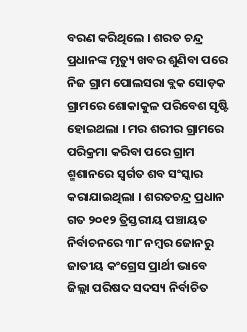ବରଣ କରିଥିଲେ । ଶରତ ଚନ୍ଦ୍ର ପ୍ରଧାନଙ୍କ ମୃତ୍ୟୁ ଖବର ଶୁଣିବା ପରେ ନିଜ ଗ୍ରାମ ପୋଲସରା ବ୍ଲକ ସୋଡ଼କ ଗ୍ରାମରେ ଶୋକାକୁଳ ପରିବେଶ ସୃଷ୍ଟି ହୋଇଥଲା । ମର ଶରୀର ଗ୍ରାମରେ ପରିକ୍ରମା କରିବା ପରେ ଗ୍ରାମ ଶ୍ମଶାନରେ ସ୍ୱର୍ଗତ ଶବ ସଂସ୍କାର କରାଯାଇଥିଲା । ଶରତଚନ୍ଦ୍ର ପ୍ରଧାନ ଗତ ୨୦୧୨ ତ୍ରିସ୍ତରୀୟ ପଞ୍ଚାୟତ ନିର୍ବାଚନରେ ୩୮ ନମ୍ବର ଜୋନରୁ ଜାତୀୟ କଂଗ୍ରେସ ପ୍ରାର୍ଥୀ ଭାବେ ଜିଲ୍ଲା ପରିଷଦ ସଦସ୍ୟ ନିର୍ବାଚିତ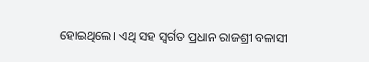ହୋଇଥିଲେ। ଏଥି ସହ ସ୍ୱର୍ଗତ ପ୍ରଧାନ ରାଜଶ୍ରୀ ବଳାସୀ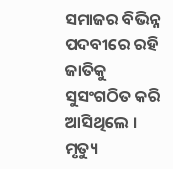ସମାଜର ବିଭିନ୍ନ ପଦବୀରେ ରହି ଜାତିକୁ ସୁସଂଗଠିତ କରି ଆସିଥିଲେ । ମୃତ୍ୟୁ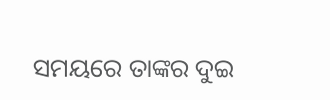ସମୟରେ ତାଙ୍କର ଦୁଇ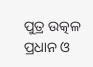ପୁତ୍ର ଉତ୍କଳ ପ୍ରଧାନ ଓ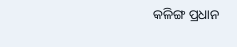କଳିଙ୍ଗ ପ୍ରଧାନ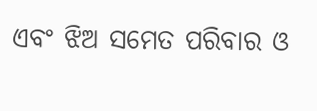ଏବଂ ଝିଅ ସମେତ ପରିବାର ଓ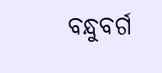ବନ୍ଧୁବର୍ଗ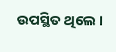ଉପସ୍ଥିତ ଥିଲେ ।